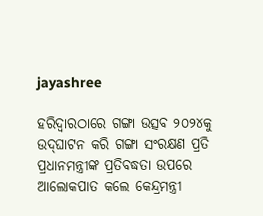jayashree

ହରିଦ୍ୱାରଠାରେ ଗଙ୍ଗା ଉତ୍ସବ ୨୦୨୪କୁ ଉଦ୍‌ଘାଟନ କରି ଗଙ୍ଗା ସଂରକ୍ଷଣ ପ୍ରତି ପ୍ରଧାନମନ୍ତ୍ରୀଙ୍କ ପ୍ରତିବଦ୍ଧତା ଉପରେ ଆଲୋକପାତ କଲେ କେନ୍ଦ୍ରମନ୍ତ୍ରୀ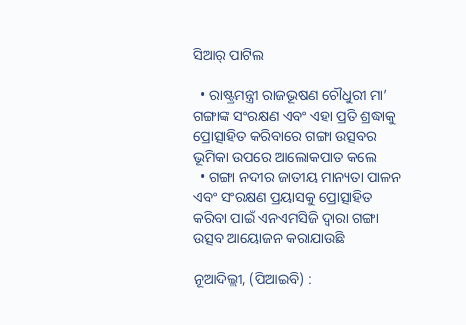ସିଆର୍‌ ପାଟିଲ

  • ରାଷ୍ଟ୍ରମନ୍ତ୍ରୀ ରାଜଭୂଷଣ ଚୌଧୁରୀ ମା’ ଗଙ୍ଗାଙ୍କ ସଂରକ୍ଷଣ ଏବଂ ଏହା ପ୍ରତି ଶ୍ରଦ୍ଧାକୁ ପ୍ରୋତ୍ସାହିତ କରିବାରେ ଗଙ୍ଗା ଉତ୍ସବର ଭୂମିକା ଉପରେ ଆଲୋକପାତ କଲେ
  • ଗଙ୍ଗା ନଦୀର ଜାତୀୟ ମାନ୍ୟତା ପାଳନ ଏବଂ ସଂରକ୍ଷଣ ପ୍ରୟାସକୁ ପ୍ରୋତ୍ସାହିତ କରିବା ପାଇଁ ଏନଏମସିଜି ଦ୍ୱାରା ଗଙ୍ଗା ଉତ୍ସବ ଆୟୋଜନ କରାଯାଉଛି

ନୂଆଦିଲ୍ଲୀ, (ପିଆଇବି) :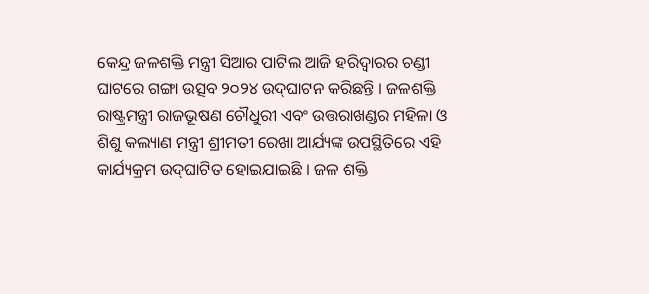କେନ୍ଦ୍ର ଜଳଶକ୍ତି ମନ୍ତ୍ରୀ ସିଆର ପାଟିଲ ଆଜି ହରିଦ୍ୱାରର ଚଣ୍ଡୀ ଘାଟରେ ଗଙ୍ଗା ଉତ୍ସବ ୨୦୨୪ ଉଦ୍‌ଘାଟନ କରିଛନ୍ତି । ଜଳଶକ୍ତି ରାଷ୍ଟ୍ରମନ୍ତ୍ରୀ ରାଜଭୂଷଣ ଚୌଧୁରୀ ଏବଂ ଉତ୍ତରାଖଣ୍ଡର ମହିଳା ଓ ଶିଶୁ କଲ୍ୟାଣ ମନ୍ତ୍ରୀ ଶ୍ରୀମତୀ ରେଖା ଆର୍ଯ୍ୟଙ୍କ ଉପସ୍ଥିତିରେ ଏହି କାର୍ଯ୍ୟକ୍ରମ ଉଦ୍‌ଘାଟିତ ହୋଇଯାଇଛି । ଜଳ ଶକ୍ତି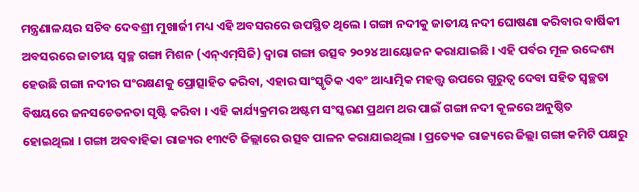ମନ୍ତ୍ରଣାଳୟର ସଚିବ ଦେବଶ୍ରୀ ମୁଖାର୍ଜୀ ମଧ୍ୟ ଏହି ଅବସରରେ ଉପସ୍ଥିତ ଥିଲେ । ଗଙ୍ଗା ନଦୀକୁ ଜାତୀୟ ନଦୀ ଘୋଷଣା କରିବାର ବାର୍ଷିକୀ ଅବସରରେ ଜାତୀୟ ସ୍ୱଚ୍ଛ ଗଙ୍ଗା ମିଶନ (ଏନ୍‌ଏମ୍‌ସିଜି) ଦ୍ୱାରା ଗଙ୍ଗା ଉତ୍ସବ ୨୦୨୪ ଆୟୋଜନ କରାଯାଇଛି । ଏହି ପର୍ବର ମୂଳ ଉଦ୍ଦେଶ୍ୟ ହେଉଛି ଗଙ୍ଗା ନଦୀର ସଂରକ୍ଷଣକୁ ପ୍ରୋତ୍ସାହିତ କରିବା, ଏହାର ସାଂସ୍କୃତିକ ଏବଂ ଆଧ୍ୟାତ୍ମିକ ମହତ୍ତ୍ୱ ଉପରେ ଗୁରୁତ୍ୱ ଦେବା ସହିତ ସ୍ୱଚ୍ଛତା ବିଷୟରେ ଜନସଚେତନତା ସୃଷ୍ଟି କରିବା । ଏହି କାର୍ଯ୍ୟକ୍ରମର ଅଷ୍ଟମ ସଂସ୍କରଣ ପ୍ରଥମ ଥର ପାଇଁ ଗଙ୍ଗା ନଦୀ କୂଳରେ ଅନୁଷ୍ଠିତ ହୋଇଥିଲା । ଗଙ୍ଗା ଅବବାହିକା ରାଜ୍ୟର ୧୩୯ଟି ଜିଲ୍ଲାରେ ଉତ୍ସବ ପାଳନ କରାଯାଇଥିଲା । ପ୍ରତ୍ୟେକ ରାଜ୍ୟରେ ଜିଲ୍ଲା ଗଙ୍ଗା କମିଟି ପକ୍ଷରୁ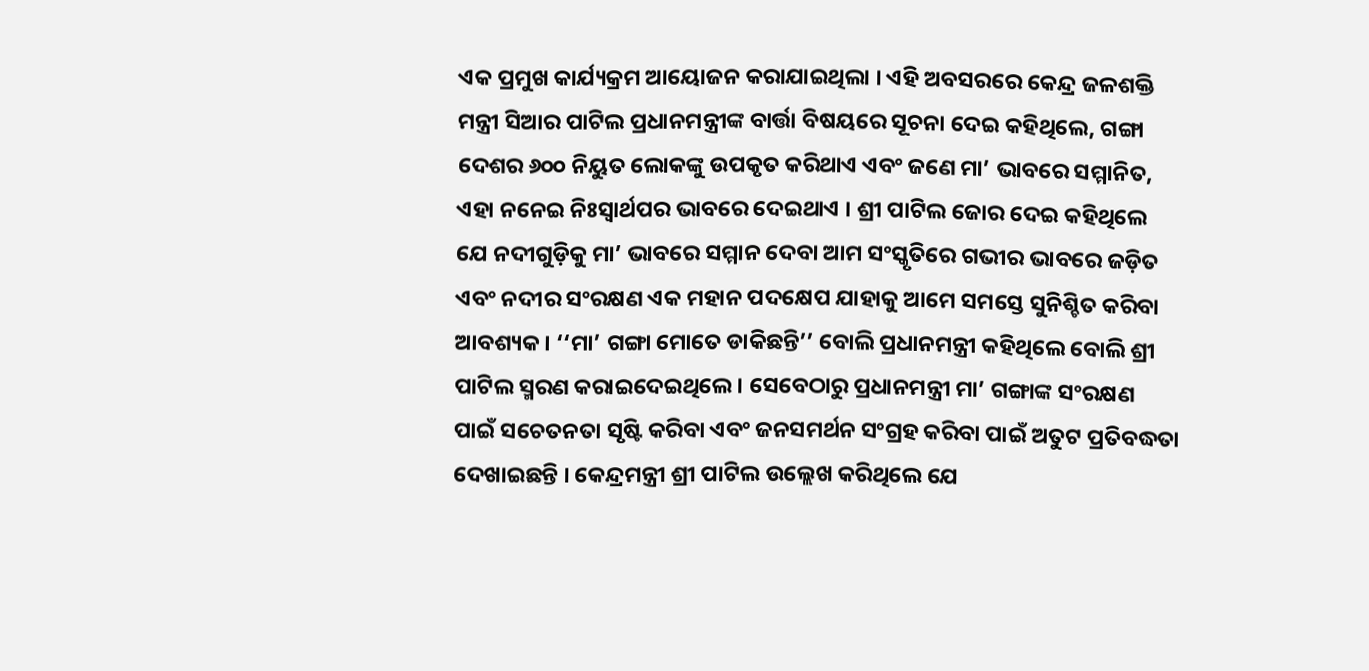ଏକ ପ୍ରମୁଖ କାର୍ଯ୍ୟକ୍ରମ ଆୟୋଜନ କରାଯାଇଥିଲା । ଏହି ଅବସରରେ କେନ୍ଦ୍ର ଜଳଶକ୍ତି ମନ୍ତ୍ରୀ ସିଆର ପାଟିଲ ପ୍ରଧାନମନ୍ତ୍ରୀଙ୍କ ବାର୍ତ୍ତା ବିଷୟରେ ସୂଚନା ଦେଇ କହିଥିଲେ, ଗଙ୍ଗା ଦେଶର ୬୦୦ ନିୟୁତ ଲୋକଙ୍କୁ ଉପକୃତ କରିଥାଏ ଏବଂ ଜଣେ ମା’ ଭାବରେ ସମ୍ମାନିତ, ଏହା ନନେଇ ନିଃସ୍ୱାର୍ଥପର ଭାବରେ ଦେଇଥାଏ । ଶ୍ରୀ ପାଟିଲ ଜୋର ଦେଇ କହିଥିଲେ ଯେ ନଦୀଗୁଡ଼ିକୁ ମା’ ଭାବରେ ସମ୍ମାନ ଦେବା ଆମ ସଂସ୍କୃତିରେ ଗଭୀର ଭାବରେ ଜଡ଼ିତ ଏବଂ ନଦୀର ସଂରକ୍ଷଣ ଏକ ମହାନ ପଦକ୍ଷେପ ଯାହାକୁ ଆମେ ସମସ୍ତେ ସୁନିଶ୍ଚିତ କରିବା ଆବଶ୍ୟକ । ‘‘ମା’ ଗଙ୍ଗା ମୋତେ ଡାକିଛନ୍ତି’’ ବୋଲି ପ୍ରଧାନମନ୍ତ୍ରୀ କହିଥିଲେ ବୋଲି ଶ୍ରୀ ପାଟିଲ ସ୍ମରଣ କରାଇଦେଇଥିଲେ । ସେବେଠାରୁ ପ୍ରଧାନମନ୍ତ୍ରୀ ମା’ ଗଙ୍ଗାଙ୍କ ସଂରକ୍ଷଣ ପାଇଁ ସଚେତନତା ସୃଷ୍ଟି କରିବା ଏବଂ ଜନସମର୍ଥନ ସଂଗ୍ରହ କରିବା ପାଇଁ ଅତୁଟ ପ୍ରତିବଦ୍ଧତା ଦେଖାଇଛନ୍ତି । କେନ୍ଦ୍ରମନ୍ତ୍ରୀ ଶ୍ରୀ ପାଟିଲ ଉଲ୍ଲେଖ କରିଥିଲେ ଯେ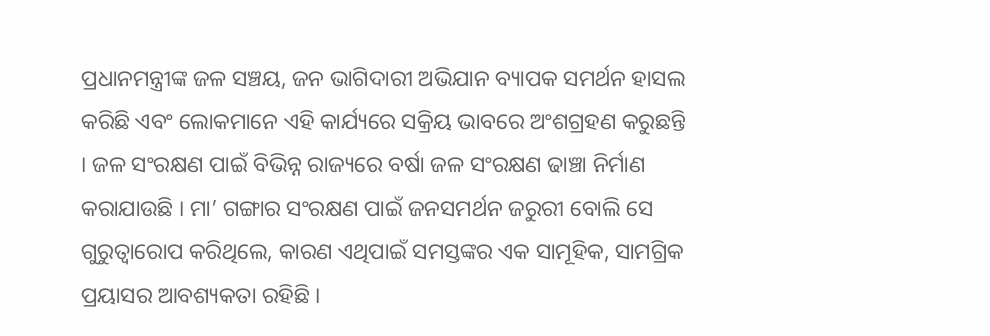ପ୍ରଧାନମନ୍ତ୍ରୀଙ୍କ ଜଳ ସଞ୍ଚୟ, ଜନ ଭାଗିଦାରୀ ଅଭିଯାନ ବ୍ୟାପକ ସମର୍ଥନ ହାସଲ କରିଛି ଏବଂ ଲୋକମାନେ ଏହି କାର୍ଯ୍ୟରେ ସକ୍ରିୟ ଭାବରେ ଅଂଶଗ୍ରହଣ କରୁଛନ୍ତି । ଜଳ ସଂରକ୍ଷଣ ପାଇଁ ବିଭିନ୍ନ ରାଜ୍ୟରେ ବର୍ଷା ଜଳ ସଂରକ୍ଷଣ ଢାଞ୍ଚା ନିର୍ମାଣ କରାଯାଉଛି । ମା’ ଗଙ୍ଗାର ସଂରକ୍ଷଣ ପାଇଁ ଜନସମର୍ଥନ ଜରୁରୀ ବୋଲି ସେ ଗୁରୁତ୍ୱାରୋପ କରିଥିଲେ, କାରଣ ଏଥିପାଇଁ ସମସ୍ତଙ୍କର ଏକ ସାମୂହିକ, ସାମଗ୍ରିକ ପ୍ରୟାସର ଆବଶ୍ୟକତା ରହିଛି ।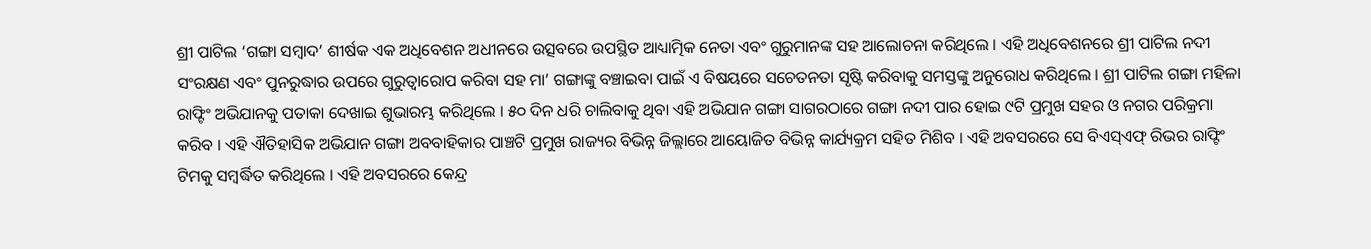ଶ୍ରୀ ପାଟିଲ ‘ଗଙ୍ଗା ସମ୍ବାଦ’ ଶୀର୍ଷକ ଏକ ଅଧିବେଶନ ଅଧୀନରେ ଉତ୍ସବରେ ଉପସ୍ଥିତ ଆଧ୍ୟାତ୍ମିକ ନେତା ଏବଂ ଗୁରୁମାନଙ୍କ ସହ ଆଲୋଚନା କରିଥିଲେ । ଏହି ଅଧିବେଶନରେ ଶ୍ରୀ ପାଟିଲ ନଦୀ ସଂରକ୍ଷଣ ଏବଂ ପୁନରୁଦ୍ଧାର ଉପରେ ଗୁରୁତ୍ୱାରୋପ କରିବା ସହ ମା’ ଗଙ୍ଗାଙ୍କୁ ବଞ୍ଚାଇବା ପାଇଁ ଏ ବିଷୟରେ ସଚେତନତା ସୃଷ୍ଟି କରିବାକୁ ସମସ୍ତଙ୍କୁ ଅନୁରୋଧ କରିଥିଲେ । ଶ୍ରୀ ପାଟିଲ ଗଙ୍ଗା ମହିଳା ରାଫ୍ଟିଂ ଅଭିଯାନକୁ ପତାକା ଦେଖାଇ ଶୁଭାରମ୍ଭ କରିଥିଲେ । ୫୦ ଦିନ ଧରି ଚାଲିବାକୁ ଥିବା ଏହି ଅଭିଯାନ ଗଙ୍ଗା ସାଗରଠାରେ ଗଙ୍ଗା ନଦୀ ପାର ହୋଇ ୯ଟି ପ୍ରମୁଖ ସହର ଓ ନଗର ପରିକ୍ରମା କରିବ । ଏହି ଐତିହାସିକ ଅଭିଯାନ ଗଙ୍ଗା ଅବବାହିକାର ପାଞ୍ଚଟି ପ୍ରମୁଖ ରାଜ୍ୟର ବିଭିନ୍ନ ଜିଲ୍ଲାରେ ଆୟୋଜିତ ବିଭିନ୍ନ କାର୍ଯ୍ୟକ୍ରମ ସହିତ ମିଶିବ । ଏହି ଅବସରରେ ସେ ବିଏସ୍‌ଏଫ୍‌ ରିଭର ରାଫ୍ଟିଂ ଟିମକୁ ସମ୍ବର୍ଦ୍ଧିତ କରିଥିଲେ । ଏହି ଅବସରରେ କେନ୍ଦ୍ର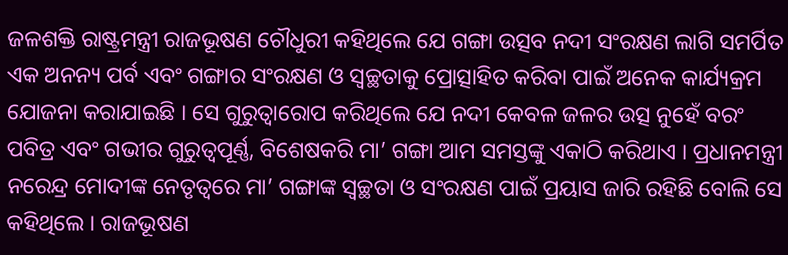ଜଳଶକ୍ତି ରାଷ୍ଟ୍ରମନ୍ତ୍ରୀ ରାଜଭୂଷଣ ଚୌଧୁରୀ କହିଥିଲେ ଯେ ଗଙ୍ଗା ଉତ୍ସବ ନଦୀ ସଂରକ୍ଷଣ ଲାଗି ସମର୍ପିତ ଏକ ଅନନ୍ୟ ପର୍ବ ଏବଂ ଗଙ୍ଗାର ସଂରକ୍ଷଣ ଓ ସ୍ୱଚ୍ଛତାକୁ ପ୍ରୋତ୍ସାହିତ କରିବା ପାଇଁ ଅନେକ କାର୍ଯ୍ୟକ୍ରମ ଯୋଜନା କରାଯାଇଛି । ସେ ଗୁରୁତ୍ୱାରୋପ କରିଥିଲେ ଯେ ନଦୀ କେବଳ ଜଳର ଉତ୍ସ ନୁହେଁ ବରଂ ପବିତ୍ର ଏବଂ ଗଭୀର ଗୁରୁତ୍ୱପୂର୍ଣ୍ଣ, ବିଶେଷକରି ମା’ ଗଙ୍ଗା ଆମ ସମସ୍ତଙ୍କୁ ଏକାଠି କରିଥାଏ । ପ୍ରଧାନମନ୍ତ୍ରୀ ନରେନ୍ଦ୍ର ମୋଦୀଙ୍କ ନେତୃତ୍ୱରେ ମା’ ଗଙ୍ଗାଙ୍କ ସ୍ୱଚ୍ଛତା ଓ ସଂରକ୍ଷଣ ପାଇଁ ପ୍ରୟାସ ଜାରି ରହିଛି ବୋଲି ସେ କହିଥିଲେ । ରାଜଭୂଷଣ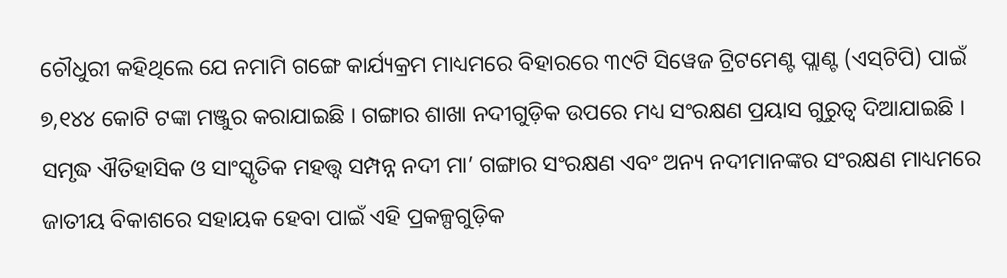ଚୌଧୁରୀ କହିଥିଲେ ଯେ ନମାମି ଗଙ୍ଗେ କାର୍ଯ୍ୟକ୍ରମ ମାଧ୍ୟମରେ ବିହାରରେ ୩୯ଟି ସିୱେଜ ଟ୍ରିଟମେଣ୍ଟ ପ୍ଲାଣ୍ଟ (ଏସ୍‌ଟିପି) ପାଇଁ ୭,୧୪୪ କୋଟି ଟଙ୍କା ମଞ୍ଜୁର କରାଯାଇଛି । ଗଙ୍ଗାର ଶାଖା ନଦୀଗୁଡ଼ିକ ଉପରେ ମଧ୍ୟ ସଂରକ୍ଷଣ ପ୍ରୟାସ ଗୁରୁତ୍ୱ ଦିଆଯାଇଛି । ସମୃଦ୍ଧ ଐତିହାସିକ ଓ ସାଂସ୍କୃତିକ ମହତ୍ତ୍ୱ ସମ୍ପନ୍ନ ନଦୀ ମା’ ଗଙ୍ଗାର ସଂରକ୍ଷଣ ଏବଂ ଅନ୍ୟ ନଦୀମାନଙ୍କର ସଂରକ୍ଷଣ ମାଧ୍ୟମରେ ଜାତୀୟ ବିକାଶରେ ସହାୟକ ହେବା ପାଇଁ ଏହି ପ୍ରକଳ୍ପଗୁଡ଼ିକ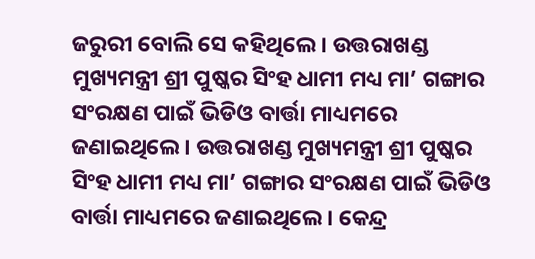ଜରୁରୀ ବୋଲି ସେ କହିଥିଲେ । ଉତ୍ତରାଖଣ୍ଡ ମୁଖ୍ୟମନ୍ତ୍ରୀ ଶ୍ରୀ ପୁଷ୍କର ସିଂହ ଧାମୀ ମଧ୍ୟ ମା’ ଗଙ୍ଗାର ସଂରକ୍ଷଣ ପାଇଁ ଭିଡିଓ ବାର୍ତ୍ତା ମାଧ୍ୟମରେ ଜଣାଇଥିଲେ । ଉତ୍ତରାଖଣ୍ଡ ମୁଖ୍ୟମନ୍ତ୍ରୀ ଶ୍ରୀ ପୁଷ୍କର ସିଂହ ଧାମୀ ମଧ୍ୟ ମା’ ଗଙ୍ଗାର ସଂରକ୍ଷଣ ପାଇଁ ଭିଡିଓ ବାର୍ତ୍ତା ମାଧ୍ୟମରେ ଜଣାଇଥିଲେ । କେନ୍ଦ୍ର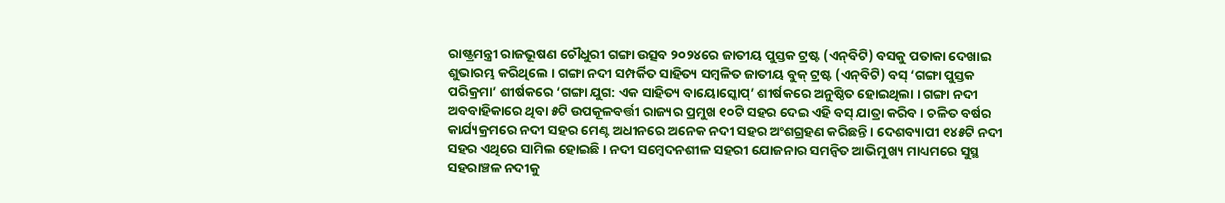ରାଷ୍ଟ୍ରମନ୍ତ୍ରୀ ରାଜଭୂଷଣ ଚୌଧୁରୀ ଗଙ୍ଗା ଉତ୍ସବ ୨୦୨୪ରେ ଜାତୀୟ ପୁସ୍ତକ ଟ୍ରଷ୍ଟ (ଏନ୍‌ବିଟି) ବସକୁ ପତାକା ଦେଖାଇ ଶୁଭାରମ୍ଭ କରିଥିଲେ । ଗଙ୍ଗା ନଦୀ ସମ୍ପର୍କିତ ସାହିତ୍ୟ ସମ୍ବଳିତ ଜାତୀୟ ବୁକ୍ ଟ୍ରଷ୍ଟ (ଏନ୍‌ବିଟି) ବସ୍ ‘ଗଙ୍ଗା ପୁସ୍ତକ ପରିକ୍ରମା’ ଶୀର୍ଷକରେ ‘ଗଙ୍ଗା ଯୁଗ: ଏକ ସାହିତ୍ୟ ବାୟୋସ୍କୋପ୍’ ଶୀର୍ଷକରେ ଅନୁଷ୍ଠିତ ହୋଇଥିଲା । ଗଙ୍ଗା ନଦୀ ଅବବାହିକାରେ ଥିବା ୫ଟି ଉପକୂଳବର୍ତ୍ତୀ ରାଜ୍ୟର ପ୍ରମୁଖ ୧୦ଟି ସହର ଦେଇ ଏହି ବସ୍ ଯାତ୍ରା କରିବ । ଚଳିତ ବର୍ଷର କାର୍ଯ୍ୟକ୍ରମରେ ନଦୀ ସହର ମେଣ୍ଟ ଅଧୀନରେ ଅନେକ ନଦୀ ସହର ଅଂଶଗ୍ରହଣ କରିଛନ୍ତି । ଦେଶବ୍ୟାପୀ ୧୪୫ଟି ନଦୀ ସହର ଏଥିରେ ସାମିଲ ହୋଇଛି । ନଦୀ ସମ୍ବେଦନଶୀଳ ସହରୀ ଯୋଜନାର ସମନ୍ୱିତ ଆଭିମୁଖ୍ୟ ମାଧ୍ୟମରେ ସୁସ୍ଥ ସହରାଞ୍ଚଳ ନଦୀକୁ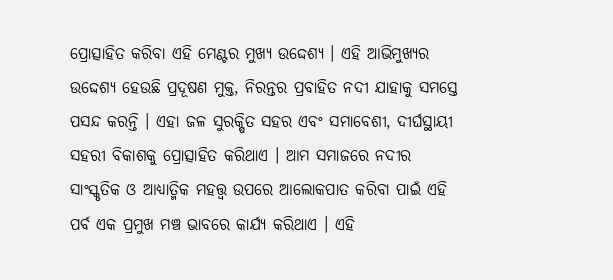ପ୍ରୋତ୍ସାହିତ କରିବା ଏହି ମେଣ୍ଟର ମୁଖ୍ୟ ଉଦ୍ଦେଶ୍ୟ । ଏହି ଆଭିମୁଖ୍ୟର ଉଦ୍ଦେଶ୍ୟ ହେଉଛି ପ୍ରଦୂଷଣ ମୁକ୍ତ, ନିରନ୍ତର ପ୍ରବାହିତ ନଦୀ ଯାହାକୁ ସମସ୍ତେ ପସନ୍ଦ କରନ୍ତି । ଏହା ଜଳ ସୁରକ୍ଷିତ ସହର ଏବଂ ସମାବେଶୀ, ଦୀର୍ଘସ୍ଥାୟୀ ସହରୀ ବିକାଶକୁ ପ୍ରୋତ୍ସାହିତ କରିଥାଏ । ଆମ ସମାଜରେ ନଦୀର ସାଂସ୍କୃତିକ ଓ ଆଧ୍ୟାତ୍ମିକ ମହତ୍ତ୍ୱ ଉପରେ ଆଲୋକପାତ କରିବା ପାଇଁ ଏହି ପର୍ବ ଏକ ପ୍ରମୁଖ ମଞ୍ଚ ଭାବରେ କାର୍ଯ୍ୟ କରିଥାଏ । ଏହି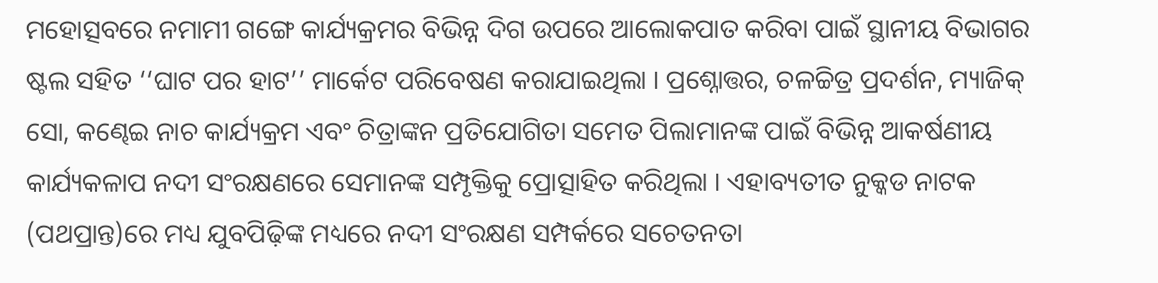ମହୋତ୍ସବରେ ନମାମୀ ଗଙ୍ଗେ କାର୍ଯ୍ୟକ୍ରମର ବିଭିନ୍ନ ଦିଗ ଉପରେ ଆଲୋକପାତ କରିବା ପାଇଁ ସ୍ଥାନୀୟ ବିଭାଗର ଷ୍ଟଲ ସହିତ ‘‘ଘାଟ ପର ହାଟ’’ ମାର୍କେଟ ପରିବେଷଣ କରାଯାଇଥିଲା । ପ୍ରଶ୍ନୋତ୍ତର, ଚଳଚ୍ଚିତ୍ର ପ୍ରଦର୍ଶନ, ମ୍ୟାଜିକ୍ ସୋ, କଣ୍ଢେଇ ନାଚ କାର୍ଯ୍ୟକ୍ରମ ଏବଂ ଚିତ୍ରାଙ୍କନ ପ୍ରତିଯୋଗିତା ସମେତ ପିଲାମାନଙ୍କ ପାଇଁ ବିଭିନ୍ନ ଆକର୍ଷଣୀୟ କାର୍ଯ୍ୟକଳାପ ନଦୀ ସଂରକ୍ଷଣରେ ସେମାନଙ୍କ ସମ୍ପୃକ୍ତିକୁ ପ୍ରୋତ୍ସାହିତ କରିଥିଲା । ଏହାବ୍ୟତୀତ ନୁକ୍କଡ ନାଟକ (ପଥପ୍ରାନ୍ତ)ରେ ମଧ୍ୟ ଯୁବପିଢ଼ିଙ୍କ ମଧ୍ୟରେ ନଦୀ ସଂରକ୍ଷଣ ସମ୍ପର୍କରେ ସଚେତନତା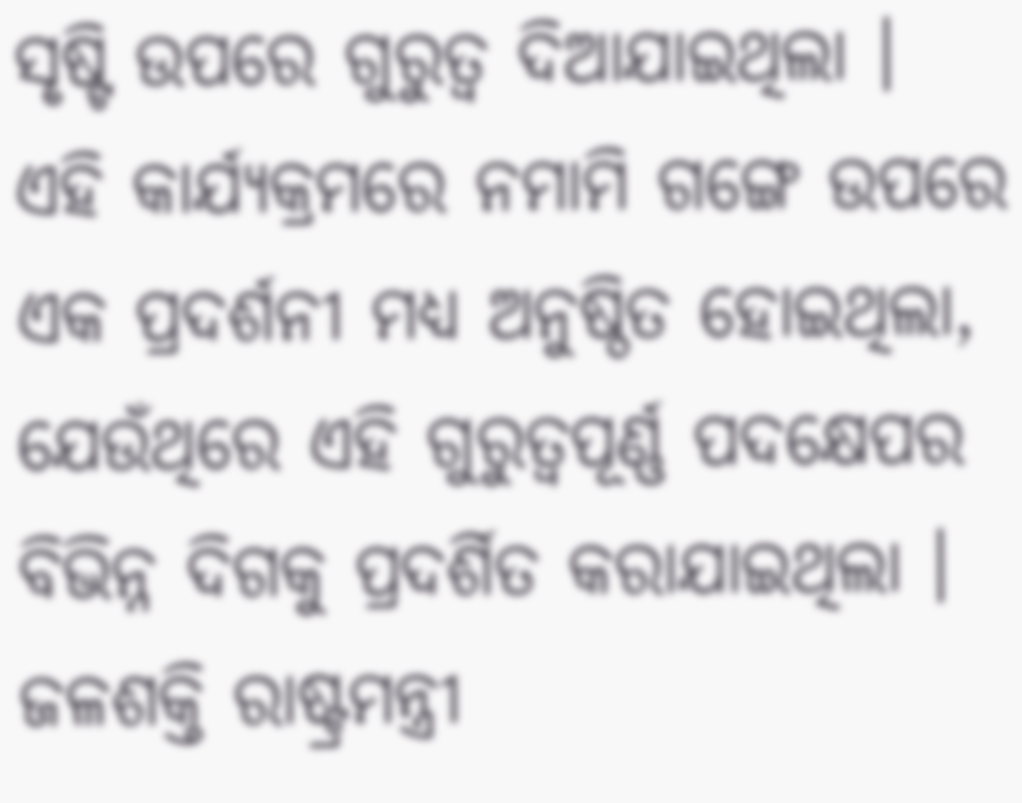ସୃଷ୍ଟି ଉପରେ ଗୁରୁତ୍ୱ ଦିଆଯାଇଥିଲା । ଏହି କାର୍ଯ୍ୟକ୍ରମରେ ନମାମି ଗଙ୍ଗେ ଉପରେ ଏକ ପ୍ରଦର୍ଶନୀ ମଧ୍ୟ ଅନୁଷ୍ଠିତ ହୋଇଥିଲା, ଯେଉଁଥିରେ ଏହି ଗୁରୁତ୍ୱପୂର୍ଣ୍ଣ ପଦକ୍ଷେପର ବିଭିନ୍ନ ଦିଗକୁ ପ୍ରଦର୍ଶିତ କରାଯାଇଥିଲା । ଜଳଶକ୍ତି ରାଷ୍ଟ୍ରମନ୍ତ୍ରୀ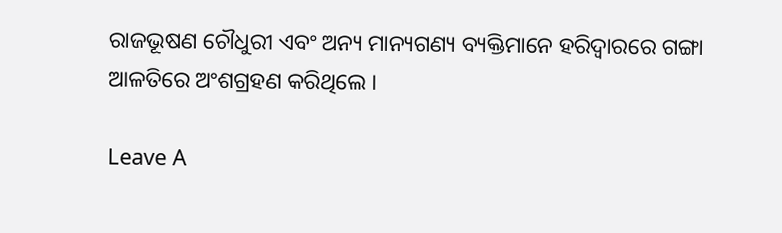ରାଜଭୂଷଣ ଚୌଧୁରୀ ଏବଂ ଅନ୍ୟ ମାନ୍ୟଗଣ୍ୟ ବ୍ୟକ୍ତିମାନେ ହରିଦ୍ୱାରରେ ଗଙ୍ଗା ଆଳତିରେ ଅଂଶଗ୍ରହଣ କରିଥିଲେ ।

Leave A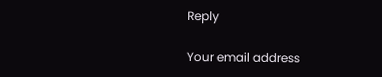Reply

Your email address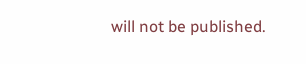will not be published.